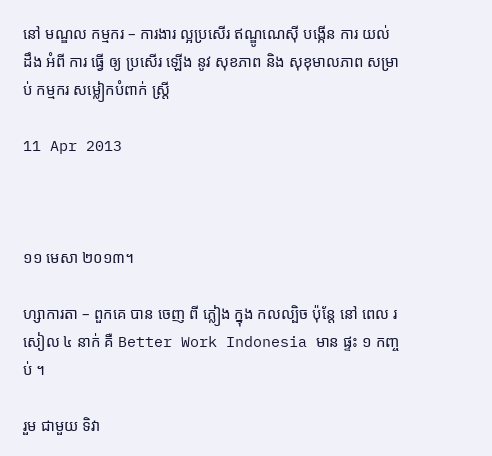នៅ មណ្ឌល កម្មករ – ការងារ ល្អប្រសើរ ឥណ្ឌូណេស៊ី បង្កើន ការ យល់ ដឹង អំពី ការ ធ្វើ ឲ្យ ប្រសើរ ឡើង នូវ សុខភាព និង សុខុមាលភាព សម្រាប់ កម្មករ សម្លៀកបំពាក់ ស្ត្រី

11 Apr 2013



១១ មេសា ២០១៣។

ហ្សាការតា – ពួកគេ បាន ចេញ ពី ភ្លៀង ក្នុង កលល្បិច ប៉ុន្តែ នៅ ពេល រសៀល ៤ នាក់ គឺ Better Work Indonesia មាន ផ្ទះ ១ កញ្ចប់ ។

រួម ជាមួយ ទិវា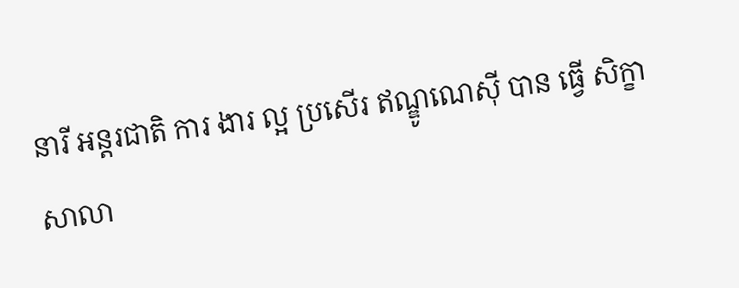នារី អន្តរជាតិ ការ ងារ ល្អ ប្រសើរ ឥណ្ឌូណេស៊ី បាន ធ្វើ សិក្ខាសាលា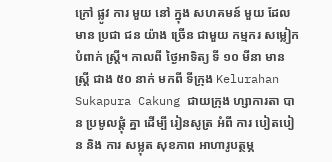ក្រៅ ផ្លូវ ការ មួយ នៅ ក្នុង សហគមន៍ មួយ ដែល មាន ប្រជា ជន យ៉ាង ច្រើន ជាមួយ កម្មករ សម្លៀកបំពាក់ ស្ត្រី។ កាលពី ថ្ងៃអាទិត្យ ទី ១០ មីនា មាន ស្ត្រី ជាង ៥០ នាក់ មកពី ទីក្រុង Kelurahan Sukapura Cakung ជាយក្រុង ហ្សាការតា បាន ប្រមូលផ្តុំ គ្នា ដើម្បី រៀនសូត្រ អំពី ការ បៀតបៀន និង ការ សម្លុត សុខភាព អាហារូបត្ថម្ភ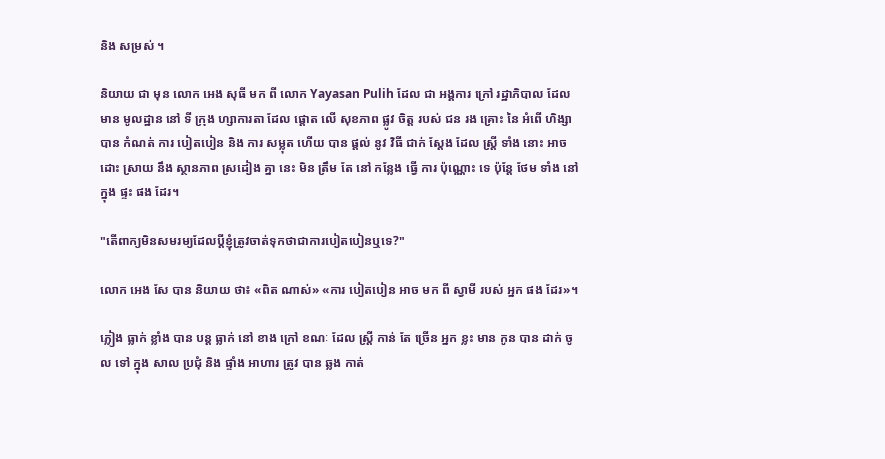និង សម្រស់ ។

និយាយ ជា មុន លោក អេង សុធី មក ពី លោក Yayasan Pulih ដែល ជា អង្គការ ក្រៅ រដ្ឋាភិបាល ដែល មាន មូលដ្ឋាន នៅ ទី ក្រុង ហ្សាការតា ដែល ផ្តោត លើ សុខភាព ផ្លូវ ចិត្ត របស់ ជន រង គ្រោះ នៃ អំពើ ហិង្សា បាន កំណត់ ការ បៀតបៀន និង ការ សម្លុត ហើយ បាន ផ្តល់ នូវ វិធី ជាក់ ស្តែង ដែល ស្ត្រី ទាំង នោះ អាច ដោះ ស្រាយ នឹង ស្ថានភាព ស្រដៀង គ្នា នេះ មិន ត្រឹម តែ នៅ កន្លែង ធ្វើ ការ ប៉ុណ្ណោះ ទេ ប៉ុន្តែ ថែម ទាំង នៅ ក្នុង ផ្ទះ ផង ដែរ។

"តើពាក្យមិនសមរម្យដែលប្តីខ្ញុំត្រូវចាត់ទុកថាជាការបៀតបៀនឬទេ?"

លោក អេង សែ បាន និយាយ ថា៖ «ពិត ណាស់» «ការ បៀតបៀន អាច មក ពី ស្វាមី របស់ អ្នក ផង ដែរ»។

ភ្លៀង ធ្លាក់ ខ្លាំង បាន បន្ត ធ្លាក់ នៅ ខាង ក្រៅ ខណៈ ដែល ស្ត្រី កាន់ តែ ច្រើន អ្នក ខ្លះ មាន កូន បាន ដាក់ ចូល ទៅ ក្នុង សាល ប្រជុំ និង ផ្ទាំង អាហារ ត្រូវ បាន ឆ្លង កាត់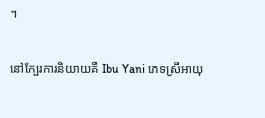។

នៅក្បែរការនិយាយគឺ Ibu Yani ភេទស្រីអាយុ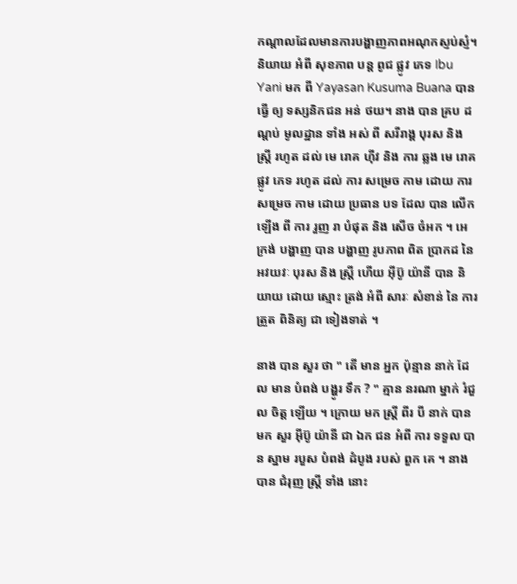កណ្តាលដែលមានការបង្ហាញភាពអណុកស្ញប់ស្ញំ។ និយាយ អំពី សុខភាព បន្ត ពូជ ផ្លូវ ភេទ Ibu Yani មក ពី Yayasan Kusuma Buana បាន ធ្វើ ឲ្យ ទស្សនិកជន អន់ ថយ។ នាង បាន គ្រប ដណ្តប់ មូលដ្ឋាន ទាំង អស់ ពី សរីរាង្គ បុរស និង ស្ត្រី រហូត ដល់ មេ រោគ ហ៊ីវ និង ការ ឆ្លង មេ រោគ ផ្លូវ ភេទ រហូត ដល់ ការ សម្រេច កាម ដោយ ការ សម្រេច កាម ដោយ ប្រធាន បទ ដែល បាន លើក ឡើង ពី ការ រួញ រា បំផុត និង សើច ចំអក ។ អេក្រង់ បង្ហាញ បាន បង្ហាញ រូបភាព ពិត ប្រាកដ នៃ អវយវៈ បុរស និង ស្ត្រី ហើយ អ៊ីប៊ូ យ៉ានី បាន និយាយ ដោយ ស្មោះ ត្រង់ អំពី សារៈ សំខាន់ នៃ ការ ត្រួត ពិនិត្យ ជា ទៀងទាត់ ។

នាង បាន សួរ ថា " តើ មាន អ្នក ប៉ុន្មាន នាក់ ដែល មាន បំពង់ បង្ហូរ ទឹក ? " គ្មាន នរណា ម្នាក់ រំជួល ចិត្ត ឡើយ ។ ក្រោយ មក ស្ត្រី ពីរ បី នាក់ បាន មក សួរ អ៊ីប៊ូ យ៉ានី ជា ឯក ជន អំពី ការ ទទួល បាន ស្នាម របួស បំពង់ ដំបូង របស់ ពួក គេ ។ នាង បាន ជំរុញ ស្ត្រី ទាំង នោះ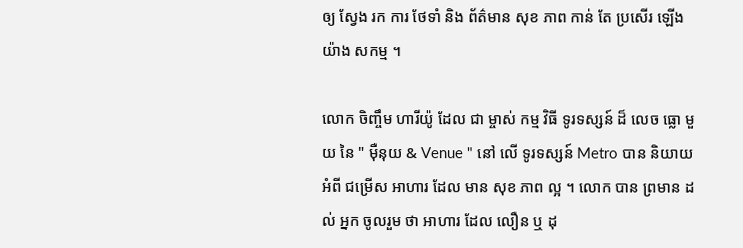ឲ្យ ស្វែង រក ការ ថែទាំ និង ព័ត៌មាន សុខ ភាព កាន់ តែ ប្រសើរ ឡើង យ៉ាង សកម្ម ។

លោក ចិញ្ចឹម ហារីយ៉ូ ដែល ជា ម្ចាស់ កម្ម វិធី ទូរទស្សន៍ ដ៏ លេច ធ្លោ មួយ នៃ " ម៉ឺនុយ & Venue " នៅ លើ ទូរទស្សន៍ Metro បាន និយាយ អំពី ជម្រើស អាហារ ដែល មាន សុខ ភាព ល្អ ។ លោក បាន ព្រមាន ដល់ អ្នក ចូលរួម ថា អាហារ ដែល លឿន ឬ ដុ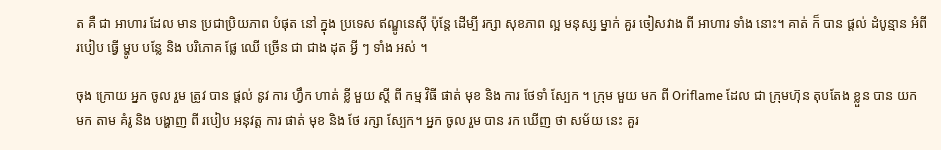ត គឺ ជា អាហារ ដែល មាន ប្រជាប្រិយភាព បំផុត នៅ ក្នុង ប្រទេស ឥណ្ឌូនេស៊ី ប៉ុន្តែ ដើម្បី រក្សា សុខភាព ល្អ មនុស្ស ម្នាក់ គួរ ចៀសវាង ពី អាហារ ទាំង នោះ។ គាត់ ក៏ បាន ផ្តល់ ដំបូន្មាន អំពី របៀប ធ្វើ ម្ហូប បន្លែ និង បរិភោគ ផ្លែ ឈើ ច្រើន ជា ជាង ដុត អ្វី ៗ ទាំង អស់ ។

ចុង ក្រោយ អ្នក ចូល រួម ត្រូវ បាន ផ្តល់ នូវ ការ ហ្វឹក ហាត់ ខ្លី មួយ ស្តី ពី កម្ម វិធី ផាត់ មុខ និង ការ ថែទាំ ស្បែក ។ ក្រុម មួយ មក ពី Oriflame ដែល ជា ក្រុមហ៊ុន តុបតែង ខ្លួន បាន យក មក តាម គំរូ និង បង្ហាញ ពី របៀប អនុវត្ត ការ ផាត់ មុខ និង ថែ រក្សា ស្បែក។ អ្នក ចូល រួម បាន រក ឃើញ ថា សម័យ នេះ គួរ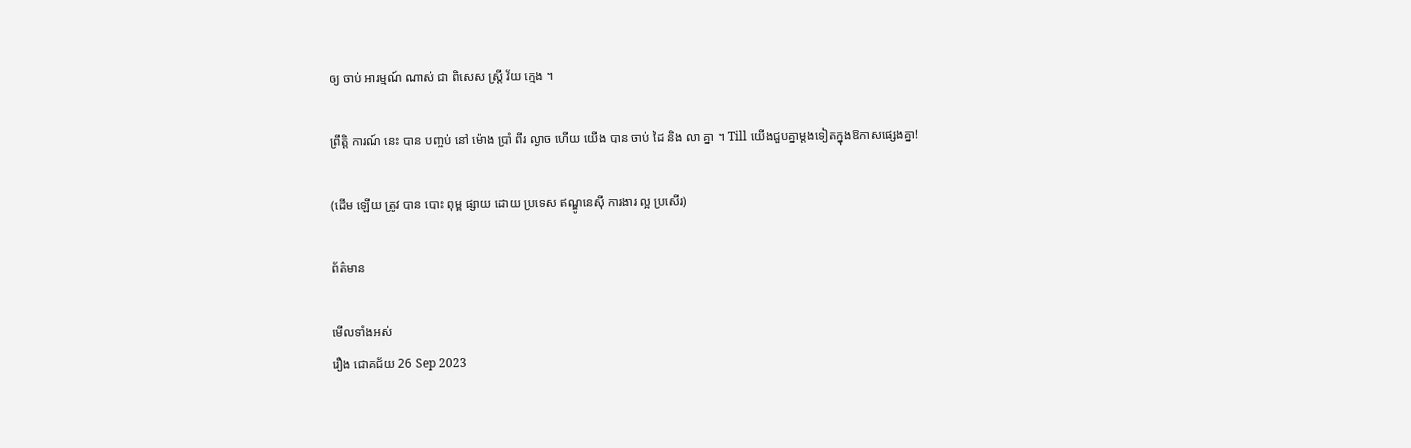ឲ្យ ចាប់ អារម្មណ៍ ណាស់ ជា ពិសេស ស្ត្រី វ័យ ក្មេង ។

ព្រឹត្តិ ការណ៍ នេះ បាន បញ្ចប់ នៅ ម៉ោង ប្រាំ ពីរ ល្ងាច ហើយ យើង បាន ចាប់ ដៃ និង លា គ្នា ។ Till យើងជួបគ្នាម្តងទៀតក្នុងឱកាសផ្សេងគ្នា!

(ដើម ឡើយ ត្រូវ បាន បោះ ពុម្ព ផ្សាយ ដោយ ប្រទេស ឥណ្ឌូនេស៊ី ការងារ ល្អ ប្រសើរ)

ព័ត៌មាន

មើលទាំងអស់
រឿង ជោគជ័យ 26 Sep 2023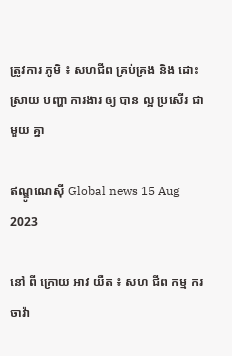ត្រូវការ ភូមិ ៖ សហជីព គ្រប់គ្រង និង ដោះស្រាយ បញ្ហា ការងារ ឲ្យ បាន ល្អ ប្រសើរ ជាមួយ គ្នា

ឥណ្ឌូណេស៊ី Global news 15 Aug 2023

នៅ ពី ក្រោយ អាវ យឺត ៖ សហ ជីព កម្ម ករ ចាវ៉ា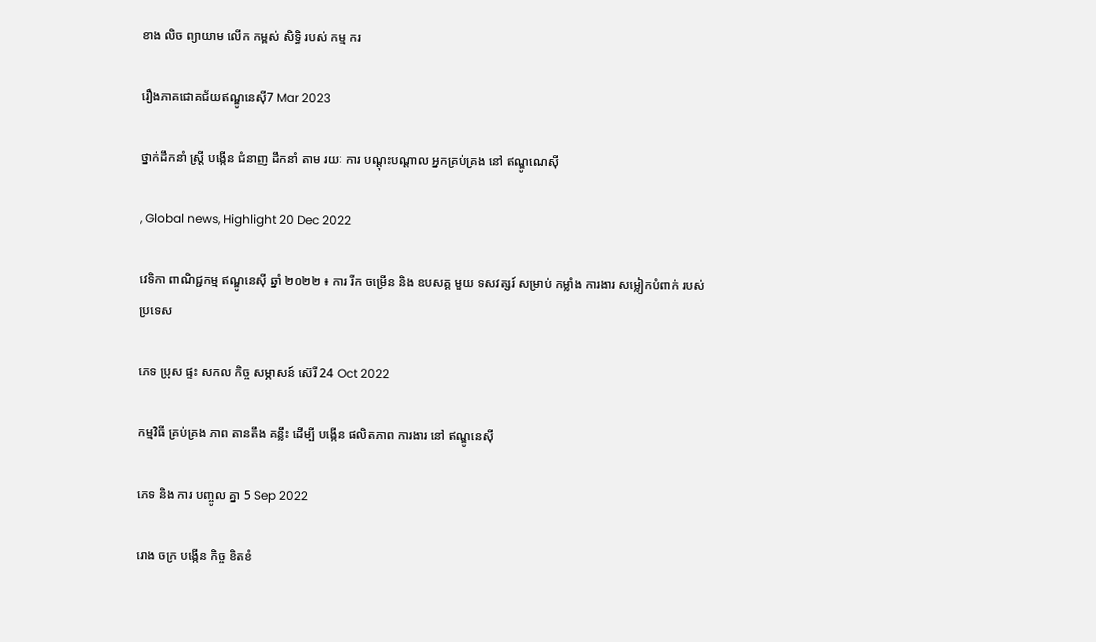ខាង លិច ព្យាយាម លើក កម្ពស់ សិទ្ធិ របស់ កម្ម ករ

រឿងភាគជោគជ័យឥណ្ឌូនេស៊ី7 Mar 2023

ថ្នាក់ដឹកនាំ ស្ត្រី បង្កើន ជំនាញ ដឹកនាំ តាម រយៈ ការ បណ្ដុះបណ្ដាល អ្នកគ្រប់គ្រង នៅ ឥណ្ឌូណេស៊ី

, Global news, Highlight 20 Dec 2022

វេទិកា ពាណិជ្ជកម្ម ឥណ្ឌូនេស៊ី ឆ្នាំ ២០២២ ៖ ការ រីក ចម្រើន និង ឧបសគ្គ មួយ ទសវត្សរ៍ សម្រាប់ កម្លាំង ការងារ សម្លៀកបំពាក់ របស់ ប្រទេស

ភេទ ប្រុស ផ្ទះ សកល កិច្ច សម្ភាសន៍ ស៊េរី 24 Oct 2022

កម្មវិធី គ្រប់គ្រង ភាព តានតឹង គន្លឹះ ដើម្បី បង្កើន ផលិតភាព ការងារ នៅ ឥណ្ឌូនេស៊ី

ភេទ និង ការ បញ្ចូល គ្នា 5 Sep 2022

រោង ចក្រ បង្កើន កិច្ច ខិតខំ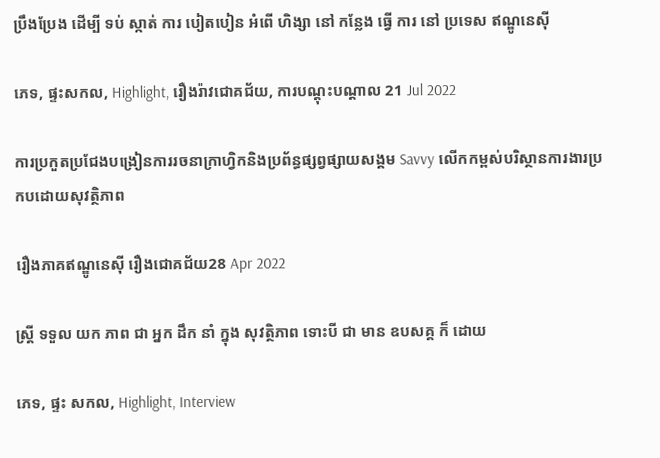ប្រឹងប្រែង ដើម្បី ទប់ ស្កាត់ ការ បៀតបៀន អំពើ ហិង្សា នៅ កន្លែង ធ្វើ ការ នៅ ប្រទេស ឥណ្ឌូនេស៊ី

ភេទ, ផ្ទះសកល, Highlight, រឿងរ៉ាវជោគជ័យ, ការបណ្តុះបណ្តាល 21 Jul 2022

ការប្រកួតប្រជែងបង្រៀនការរចនាក្រាហ្វិកនិងប្រព័ន្ធផ្សព្វផ្សាយសង្គម Savvy លើកកម្ពស់បរិស្ថានការងារប្រកបដោយសុវត្ថិភាព

រឿងភាគឥណ្ឌូនេស៊ី រឿងជោគជ័យ28 Apr 2022

ស្ត្រី ទទួល យក ភាព ជា អ្នក ដឹក នាំ ក្នុង សុវត្ថិភាព ទោះបី ជា មាន ឧបសគ្គ ក៏ ដោយ

ភេទ, ផ្ទះ សកល, Highlight, Interview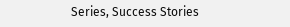Series, Success Stories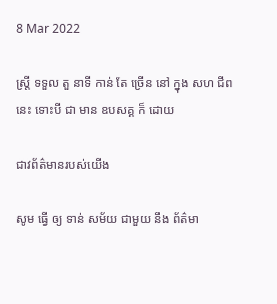8 Mar 2022

ស្ត្រី ទទួល តួ នាទី កាន់ តែ ច្រើន នៅ ក្នុង សហ ជីព នេះ ទោះបី ជា មាន ឧបសគ្គ ក៏ ដោយ

ជាវព័ត៌មានរបស់យើង

សូម ធ្វើ ឲ្យ ទាន់ សម័យ ជាមួយ នឹង ព័ត៌មា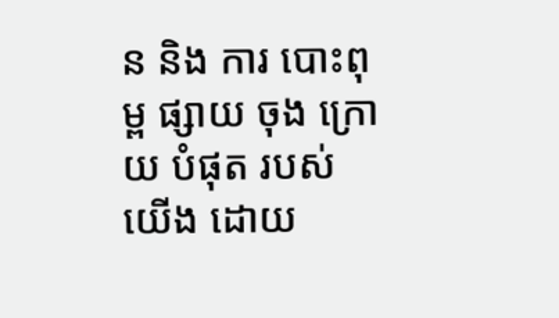ន និង ការ បោះពុម្ព ផ្សាយ ចុង ក្រោយ បំផុត របស់ យើង ដោយ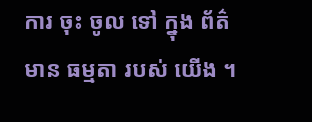ការ ចុះ ចូល ទៅ ក្នុង ព័ត៌មាន ធម្មតា របស់ យើង ។